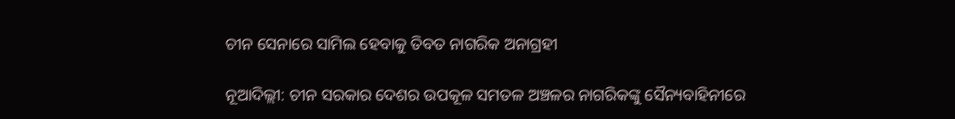ଚୀନ ସେନାରେ ସାମିଲ ହେବାକୁ ତିବତ ନାଗରିକ ଅନାଗ୍ରହୀ

ନୂଆଦିଲ୍ଲୀ: ଚୀନ ସରକାର ଦେଶର ଉପକୂଳ ସମତଳ ଅଞ୍ଚଳର ନାଗରିକଙ୍କୁ ସୈନ୍ୟବାହିନୀରେ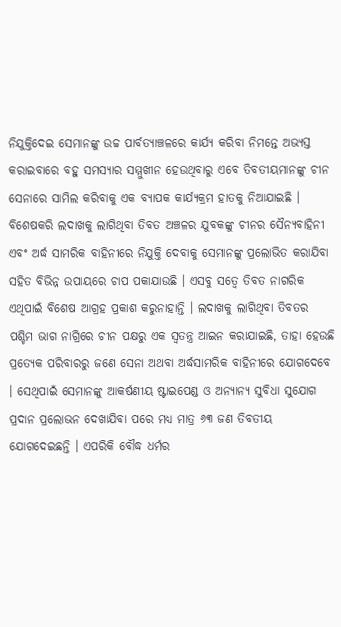ନିଯୁକ୍ତିଦେଇ ସେମାନଙ୍କୁ ଉଚ୍ଚ ପାର୍ବତ୍ୟାଞ୍ଚଳରେ କାର୍ଯ୍ୟ କରିବା ନିମନ୍ତେ ଅଭ୍ୟସ୍ତ କରାଇବାରେ ବହୁ ସମସ୍ୟାର ସମ୍ମୁଖୀନ ହେଉଥିବାରୁ ଏବେ ତିବତୀୟମାନଙ୍କୁ ଚୀନ ସେନାରେ ସାମିଲ କରିବାକୁ ଏକ ବ୍ୟାପକ କାର୍ଯ୍ୟକ୍ରମ ହାତକୁ ନିଆଯାଇଛି । ବିଶେଷକରି ଲଦାଖକୁ ଲାଗିଥିବା ତିବତ ଅଞ୍ଚଳର ଯୁବକଙ୍କୁ ଚୀନର ସୈନ୍ୟବାହିନୀ ଏବଂ ଅର୍ଦ୍ଧ ସାମରିକ ବାହିନୀରେ ନିଯୁକ୍ତି ଦେବାକୁ ସେମାନଙ୍କୁ ପ୍ରଲୋଭିତ କରାଯିବା ସହିତ ବିଭିନ୍ନ ଉପାୟରେ ଚାପ ପକାଯାଉଛି । ଏସବୁ ସତ୍ୱେ ତିବତ ନାଗରିକ ଏଥିପାଇଁ ବିଶେଷ ଆଗ୍ରହ ପ୍ରକାଶ କରୁନାହାନ୍ତି । ଲଦାଖକୁ ଲାଗିଥିବା ତିବତର ପଶ୍ଚିମ ଭାଗ ନାଗ୍ରିରେ ଚୀନ ପକ୍ଷରୁ ଏକ ସ୍ୱତନ୍ତ୍ର ଆଇନ କରାଯାଇଛି, ତାହା ହେଉଛି ପ୍ରତ୍ୟେକ ପରିବାରରୁ ଜଣେ ସେନା ଅଥବା ଅର୍ଦ୍ଧସାମରିକ ବାହିନୀରେ ଯୋଗଦେବେ । ସେଥିପାଇଁ ସେମାନଙ୍କୁ ଆକର୍ଷଣୀୟ ଷ୍ଟାଇପେଣ୍ଡ ଓ ଅନ୍ୟାନ୍ୟ ସୁବିଧା ସୁଯୋଗ ପ୍ରଦାନ ପ୍ରଲୋଭନ ଦେଖାଯିବା ପରେ ମଧ୍ୟ ମାତ୍ର ୬୩ ଜଣ ତିବତୀୟ ଯୋଗଦେଇଛନ୍ତି । ଏପରିକି ବୌଦ୍ଧ ଧର୍ମର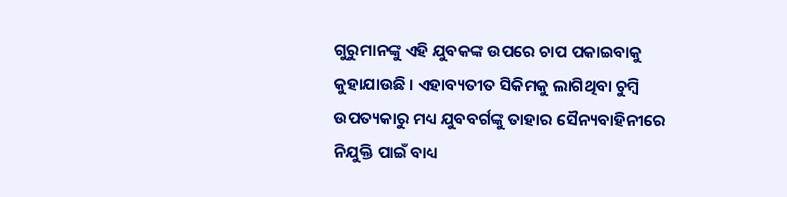ଗୁରୁମାନଙ୍କୁ ଏହି ଯୁବକଙ୍କ ଉପରେ ଚାପ ପକାଇବାକୁ କୁହାଯାଉଛି । ଏହାବ୍ୟତୀତ ସିକିମକୁ ଲାଗିଥିବା ଚୁମ୍ବି ଉପତ୍ୟକାରୁ ମଧ୍ୟ ଯୁବବର୍ଗଙ୍କୁ ତାହାର ସୈନ୍ୟବାହିନୀରେ ନିଯୁକ୍ତି ପାଇଁ ବାଧ୍ୟ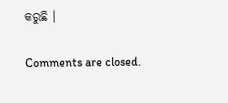କରୁଛି ।

Comments are closed.